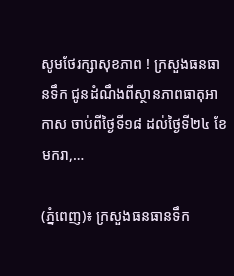សូមថែរក្សាសុខភាព ! ក្រសួងធនធានទឹក ជូនដំណឹងពីស្ថានភាពធាតុអាកាស ចាប់ពីថ្ងៃទី១៨ ដល់ថ្ងៃទី២៤ ខែមករា,…

(ភ្នំពេញ)៖ ក្រសួងធនធានទឹក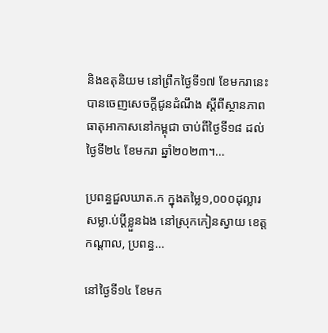និងឧតុនិយម នៅព្រឹកថ្ងៃទី១៧ ខែមករានេះ បានចេញសេចក្តីជូនដំណឹង ស្តីពីស្ថានភាពធាតុអាកាសនៅកម្ពុជា ចាប់ពីថ្ងៃទី១៨ ដល់ ថ្ងៃទី២៤ ខែមករា ឆ្នាំ២០២៣។…

ប្រពន្ធជួលឃាត.ក ក្នុងតម្លៃ១,០០០ដុល្លារ សម្លា.ប់ប្ដីខ្លួនឯង នៅស្រុកកៀនស្វាយ ខេត្តកណ្ដាល, ប្រពន្ធ…

នៅថ្ងៃទី១៤ ខែមក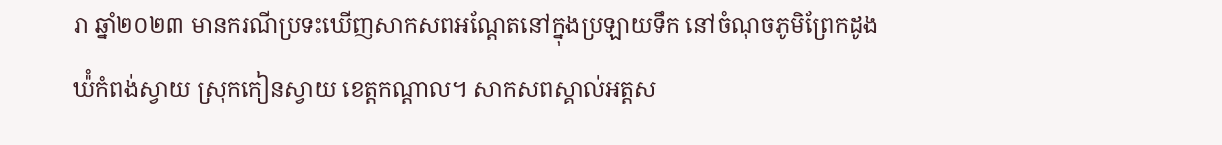រា ឆ្នាំ២០២៣ មានករណីប្រទះឃើញសាកសពអណ្តែតនៅក្នុងប្រឡាយទឹក នៅចំណុចភូមិព្រែកដូង ឃ៉ំកំពង់ស្វាយ ស្រុកកៀនស្វាយ ខេត្តកណ្តាល។ សាកសពស្គាល់អត្តស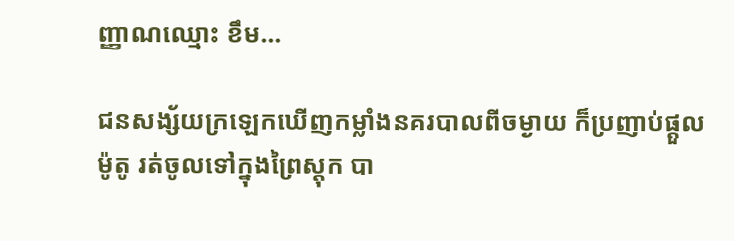ញ្ញាណឈ្មោះ ខឹម…

ជនសង្ស័យក្រឡេកឃើញកម្លាំងនគរបាលពីចម្ងាយ ក៏ប្រញាប់ផ្តួលម៉ូតូ រត់ចូលទៅក្នុងព្រៃស្តុក បា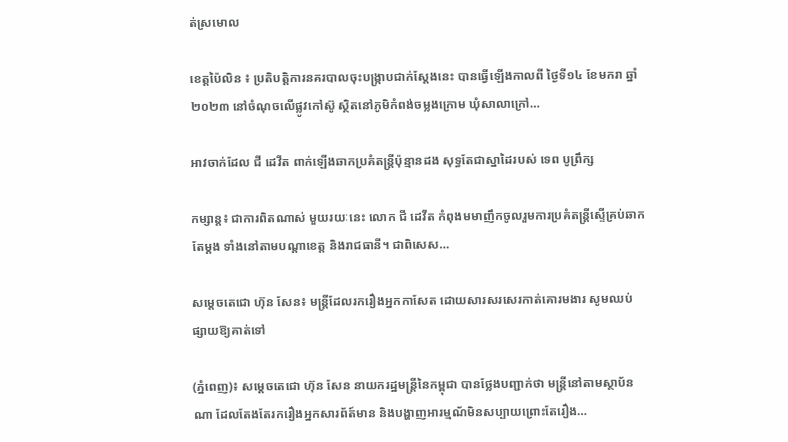ត់ស្រមោល

ខេត្តប៉ៃលិន ៖ ប្រតិបត្តិការនគរបាលចុះបង្ក្រាបជាក់ស្តែងនេះ បានធ្វើឡើងកាលពី ថ្ងៃទី១៤ ខែមករា ឆ្នាំ២០២៣ នៅចំណុចលើផ្លូវកៅស៊ូ ស្ថិតនៅភូមិកំពង់ចម្លងក្រោម ឃុំសាលាក្រៅ…

អាវចាក់ដែល ជី ដេវីត ពាក់ឡើងឆាកប្រគំតន្ត្រីប៉ុន្មានដង សុទ្ធតែជាស្នាដៃរបស់ ទេព បូព្រឹក្ស

កម្សាន្ត៖ ជាការពិតណាស់ មួយរយៈនេះ លោក ជី ដេវីត កំពុងមមាញឹកចូលរួមការប្រគំតន្ត្រីស្ទើគ្រប់ឆាកតែម្ដង ទាំងនៅតាមបណ្ដាខេត្ត និងរាជធានី។ ជាពិសេស…

សម្តេចតេជោ ហ៊ុន សែន៖ មន្ត្រីដែលរករឿងអ្នកកាសែត ដោយសារសរសេរកាត់គោរមងារ សូមឈប់ផ្សាយឱ្យគាត់ទៅ

(ភ្នំពេញ)៖ សម្តេចតេជោ ហ៊ុន សែន នាយករដ្ឋមន្ត្រីនៃកម្ពុជា បានថ្លែងបញ្ជាក់ថា មន្ត្រីនៅតាមស្ថាប័នណា ដែលតែងតែរករឿងអ្នកសារព័ត៍មាន និងបង្ហាញអារម្មណ័មិនសប្បាយព្រោះតែរឿង…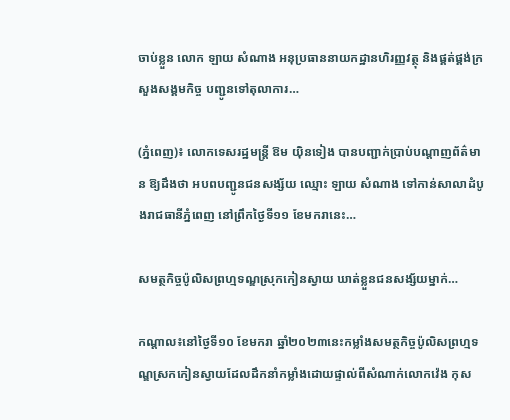ចាប់ខ្លួន លោក ឡាយ សំណាង អនុប្រធាននាយកដ្ឋានហិរញ្ញវត្ថុ និងផ្គត់ផ្គង់ក្រសួងសង្គមកិច្ច បញ្ជូនទៅតុលាការ…

(ភ្នំពេញ)៖ លោកទេសរដ្ឋមន្ត្រី ឱម យ៉ិនទៀង បានបញ្ជាក់ប្រាប់បណ្តាញព័ត៌មាន ឱ្យដឹងថា អបពបញ្ជូនជនសង្ស័យ ឈ្មោះ ឡាយ សំណាង ទៅកាន់សាលាដំបូងរាជធានីភ្នំពេញ នៅព្រឹកថ្ងៃទី១១ ខែមករានេះ…

សមត្ថកិច្ចប៉ូលិសព្រហ្មទណ្ឌស្រុកកៀនស្វាយ ឃាត់ខ្លួនជនសង្ស័យម្នាក់…

កណ្ដាល៖នៅថ្ងៃទី១០ ខែមករា ឆ្នាំ២០២៣នេះកម្លាំងសមត្ថកិច្ចប៉ូលិសព្រហ្មទណ្ឌស្រកកៀនស្វាយដែលដឹកនាំកម្លាំងដោយផ្ទាល់ពីសំណាក់លោកវ៉េង កុស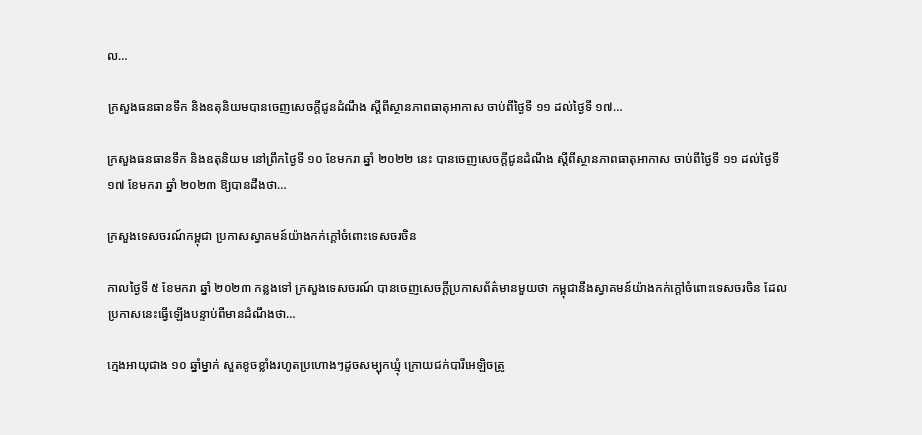ល…

ក្រសួងធនធានទឹក និងឧតុនិយមបានចេញសេចក្តីជូនដំណឹង ស្ដីពីស្ថានភាពធាតុអាកាស ចាប់ពីថ្ងៃទី ១១ ដល់ថ្ងៃទី ១៧…

ក្រសួងធនធានទឹក និងឧតុនិយម នៅព្រឹកថ្ងៃទី ១០ ខែមករា ឆ្នាំ ២០២២ នេះ បានចេញសេចក្តីជូនដំណឹង ស្ដីពីស្ថានភាពធាតុអាកាស ចាប់ពីថ្ងៃទី ១១ ដល់ថ្ងៃទី ១៧ ខែមករា ឆ្នាំ ២០២៣ ឱ្យបានដឹងថា…

ក្រសួងទេសចរណ៍កម្ពុជា ប្រកាសស្វាគមន៍យ៉ាងកក់ក្ដៅចំពោះទេសចរចិន

កាលថ្ងៃទី ៥ ខែមករា ឆ្នាំ ២០២៣ កន្លងទៅ ក្រសួងទេសចរណ៍ បានចេញសេចក្តីប្រកាសព័ត៌មានមួយថា កម្ពុជានឹងស្វាគមន៍យ៉ាងកក់ក្តៅចំពោះទេសចរចិន ដែលប្រកាសនេះធ្វើឡើងបន្ទាប់ពីមានដំណឹងថា…

ក្មេងអាយុជាង ១០ ឆ្នាំម្នាក់ សួតខូចខ្លាំងរហូតប្រហោងៗដូចសម្បុកឃ្មុំ ក្រោយជក់បារីអេឡិចត្រូ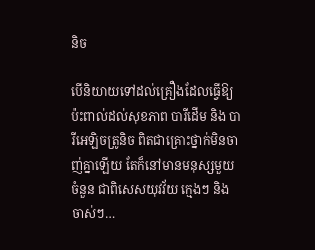និច

បើនិយាយទៅដល់គ្រឿងដែលធ្វើឱ្យប៉ះពាល់ដល់សុខភាព បារីដើម និង បារីអេឡិចត្រូនិច ពិតជាគ្រោះថ្នាក់មិនចាញ់គ្នាឡើយ តែក៏នៅមានមនុស្សមួយចំនួន ជាពិសេសយុវវ័យ ក្មេងៗ និង ចាស់ៗ…